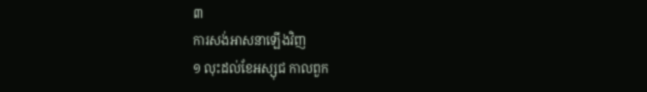៣
ការសង់អាសនាឡើងវិញ
១ លុះដល់ខែអស្សុជ កាលពួក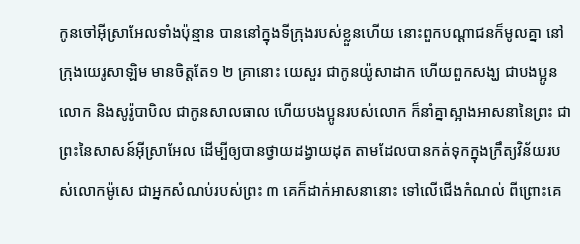កូនចៅអ៊ីស្រាអែលទាំងប៉ុន្មាន បាននៅក្នុងទីក្រុងរបស់ខ្លួនហើយ នោះពួកបណ្តាជនក៏មូលគ្នា នៅក្រុងយេរូសាឡិម មានចិត្តតែ១ ២ គ្រានោះ យេសួរ ជាកូនយ៉ូសាដាក ហើយពួកសង្ឃ ជាបងប្អូនលោក និងសូរ៉ូបាបិល ជាកូនសាលធាល ហើយបងប្អូនរបស់លោក ក៏នាំគ្នាស្អាងអាសនានៃព្រះ ជាព្រះនៃសាសន៍អ៊ីស្រាអែល ដើម្បីឲ្យបានថ្វាយដង្វាយដុត តាមដែលបានកត់ទុកក្នុងក្រឹត្យវិន័យរបស់លោកម៉ូសេ ជាអ្នកសំណប់របស់ព្រះ ៣ គេក៏ដាក់អាសនានោះ ទៅលើជើងកំណល់ ពីព្រោះគេ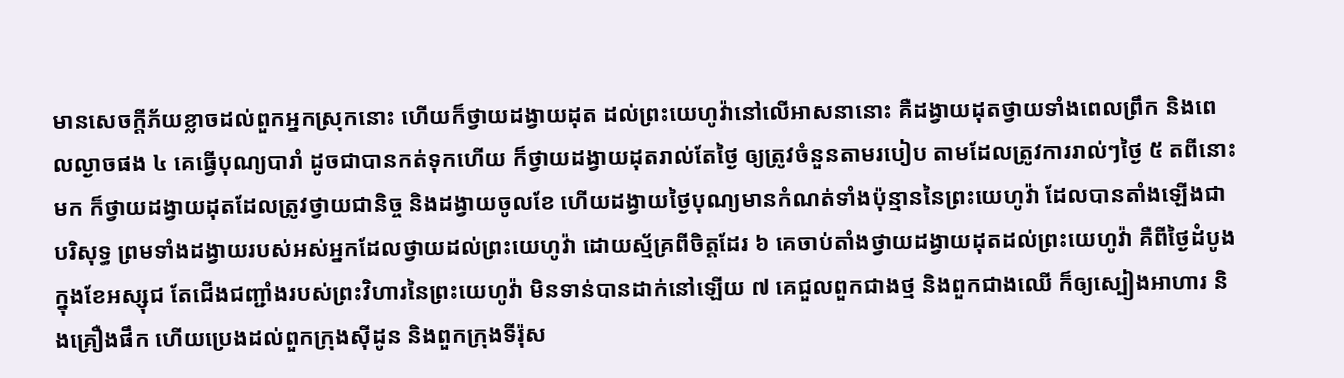មានសេចក្តីភ័យខ្លាចដល់ពួកអ្នកស្រុកនោះ ហើយក៏ថ្វាយដង្វាយដុត ដល់ព្រះយេហូវ៉ានៅលើអាសនានោះ គឺដង្វាយដុតថ្វាយទាំងពេលព្រឹក និងពេលល្ងាចផង ៤ គេធ្វើបុណ្យបារាំ ដូចជាបានកត់ទុកហើយ ក៏ថ្វាយដង្វាយដុតរាល់តែថ្ងៃ ឲ្យត្រូវចំនួនតាមរបៀប តាមដែលត្រូវការរាល់ៗថ្ងៃ ៥ តពីនោះមក ក៏ថ្វាយដង្វាយដុតដែលត្រូវថ្វាយជានិច្ច និងដង្វាយចូលខែ ហើយដង្វាយថ្ងៃបុណ្យមានកំណត់ទាំងប៉ុន្មាននៃព្រះយេហូវ៉ា ដែលបានតាំងឡើងជាបរិសុទ្ធ ព្រមទាំងដង្វាយរបស់អស់អ្នកដែលថ្វាយដល់ព្រះយេហូវ៉ា ដោយស្ម័គ្រពីចិត្តដែរ ៦ គេចាប់តាំងថ្វាយដង្វាយដុតដល់ព្រះយេហូវ៉ា គឺពីថ្ងៃដំបូង ក្នុងខែអស្សុជ តែជើងជញ្ជាំងរបស់ព្រះវិហារនៃព្រះយេហូវ៉ា មិនទាន់បានដាក់នៅឡើយ ៧ គេជួលពួកជាងថ្ម និងពួកជាងឈើ ក៏ឲ្យស្បៀងអាហារ និងគ្រឿងផឹក ហើយប្រេងដល់ពួកក្រុងស៊ីដូន និងពួកក្រុងទីរ៉ុស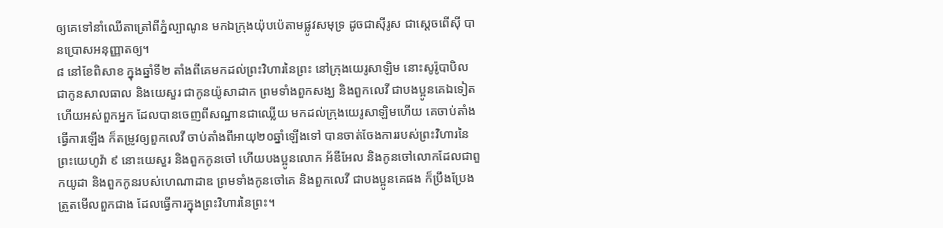ឲ្យគេទៅនាំឈើតាត្រៅពីភ្នំល្បាណូន មកឯក្រុងយ៉ុបប៉េតាមផ្លូវសមុទ្រ ដូចជាស៊ីរូស ជាស្តេចពើស៊ី បានប្រោសអនុញ្ញាតឲ្យ។
៨ នៅខែពិសាខ ក្នុងឆ្នាំទី២ តាំងពីគេមកដល់ព្រះវិហារនៃព្រះ នៅក្រុងយេរូសាឡិម នោះសូរ៉ូបាបិល ជាកូនសាលធាល និងយេសួរ ជាកូនយ៉ូសាដាក ព្រមទាំងពួកសង្ឃ និងពួកលេវី ជាបងប្អូនគេឯទៀត ហើយអស់ពួកអ្នក ដែលបានចេញពីសណ្ឋានជាឈ្លើយ មកដល់ក្រុងយេរូសាឡិមហើយ គេចាប់តាំងធ្វើការឡើង ក៏តម្រូវឲ្យពួកលេវី ចាប់តាំងពីអាយុ២០ឆ្នាំឡើងទៅ បានចាត់ចែងការរបស់ព្រះវិហារនៃព្រះយេហូវ៉ា ៩ នោះយេសួរ និងពួកកូនចៅ ហើយបងប្អូនលោក អ័ឌីអែល និងកូនចៅលោកដែលជាពួកយូដា និងពួកកូនរបស់ហេណាដាឌ ព្រមទាំងកូនចៅគេ និងពួកលេវី ជាបងប្អូនគេផង ក៏ប្រឹងប្រែងត្រួតមើលពួកជាង ដែលធ្វើការក្នុងព្រះវិហារនៃព្រះ។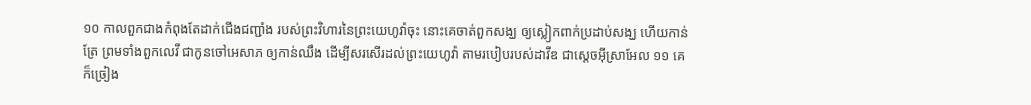១០ កាលពួកជាងកំពុងតែដាក់ជើងជញ្ជាំង របស់ព្រះវិហារនៃព្រះយេហូវ៉ាចុះ នោះគេចាត់ពួកសង្ឃ ឲ្យស្លៀកពាក់ប្រដាប់សង្ឃ ហើយកាន់ត្រែ ព្រមទាំងពួកលេវី ជាកូនចៅអេសាភ ឲ្យកាន់ឈឹង ដើម្បីសរសើរដល់ព្រះយេហូវ៉ា តាមរបៀបរបស់ដាវីឌ ជាស្តេចអ៊ីស្រាអែល ១១ គេក៏ច្រៀង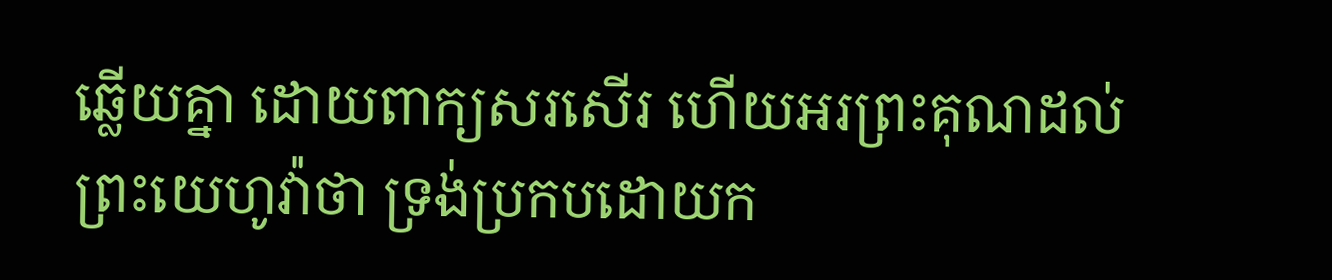ឆ្លើយគ្នា ដោយពាក្យសរសើរ ហើយអរព្រះគុណដល់ព្រះយេហូវ៉ាថា ទ្រង់ប្រកបដោយក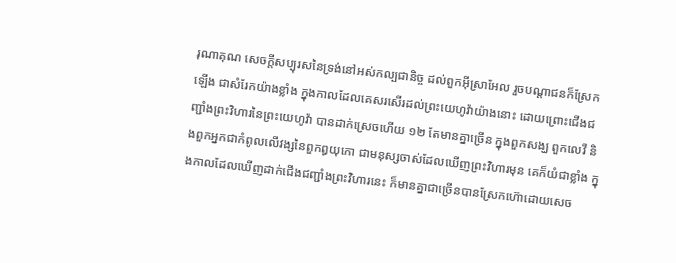រុណាគុណ សេចក្តីសប្បុរសនៃទ្រង់នៅអស់កល្បជានិច្ច ដល់ពួកអ៊ីស្រាអែល រួចបណ្តាជនក៏ស្រែកឡើង ជាសំរែកយ៉ាងខ្លាំង ក្នុងកាលដែលគេសរសើរដល់ព្រះយេហូវ៉ាយ៉ាងនោះ ដោយព្រោះជើងជញ្ជាំងព្រះវិហារនៃព្រះយេហូវ៉ា បានដាក់ស្រេចហើយ ១២ តែមានគ្នាច្រើន ក្នុងពួកសង្ឃ ពួកលេវី និងពួកអ្នកជាកំពូលលើវង្សនៃពួកឰយុកោ ជាមនុស្សចាស់ដែលឃើញព្រះវិហារមុន គេក៏យំជាខ្លាំង ក្នុងកាលដែលឃើញដាក់ជើងជញ្ជាំងព្រះវិហារនេះ ក៏មានគ្នាជាច្រើនបានស្រែកហ៊ោដោយសេច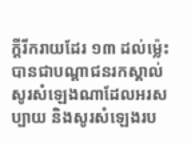ក្តីរីករាយដែរ ១៣ ដល់ម៉្លេះបានជាបណ្តាជនរកស្គាល់សូរសំឡេងណាដែលអរសប្បាយ និងសូរសំឡេងរប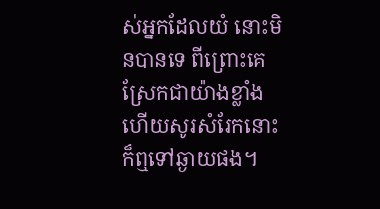ស់អ្នកដែលយំ នោះមិនបានទេ ពីព្រោះគេស្រែកជាយ៉ាងខ្លាំង ហើយសូរសំរែកនោះ ក៏ឮទៅឆ្ងាយផង។